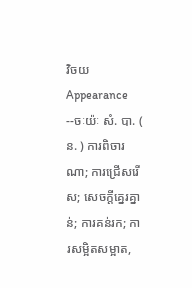វិចយ
Appearance
--ចៈយ៉ៈ សំ. បា. ( ន. ) ការពិចារណា; ការជ្រើសរើស; សេចក្ដីគ្នេរគ្នាន់; ការគន់រក; ការសម្អិតសម្អាត,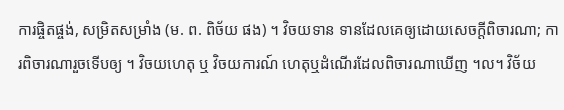ការផ្ចិតផ្ចង់, សម្រិតសម្រាំង (ម. ព. ពិច័យ ផង) ។ វិចយទាន ទានដែលគេឲ្យដោយសេចក្ដីពិចារណា; ការពិចារណារួចទើបឲ្យ ។ វិចយហេតុ ឬ វិចយការណ៍ ហេតុឬដំណើរដែលពិចារណាឃើញ ។ល។ វិច័យ